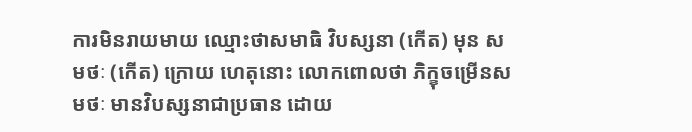ការមិនរាយមាយ ឈ្មោះថាសមាធិ វិបស្សនា (កើត) មុន សមថៈ (កើត) ក្រោយ ហេតុនោះ លោកពោលថា ភិក្ខុចម្រើនសមថៈ មានវិបស្សនាជាប្រធាន ដោយ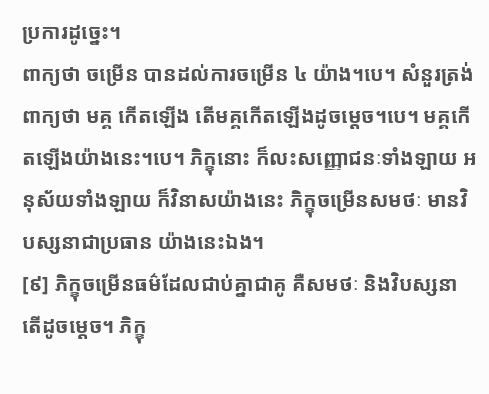ប្រការដូច្នេះ។
ពាក្យថា ចម្រើន បានដល់ការចម្រើន ៤ យ៉ាង។បេ។ សំនួរត្រង់ពាក្យថា មគ្គ កើតឡើង តើមគ្គកើតឡើងដូចម្តេច។បេ។ មគ្គកើតឡើងយ៉ាងនេះ។បេ។ ភិក្ខុនោះ ក៏លះសញ្ញោជនៈទាំងឡាយ អនុស័យទាំងឡាយ ក៏វិនាសយ៉ាងនេះ ភិក្ខុចម្រើនសមថៈ មានវិបស្សនាជាប្រធាន យ៉ាងនេះឯង។
[៩] ភិក្ខុចម្រើនធម៌ដែលជាប់គ្នាជាគូ គឺសមថៈ និងវិបស្សនា តើដូចមេ្តច។ ភិក្ខុ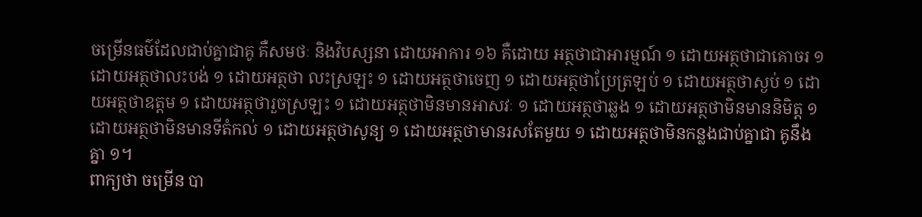ចម្រើនធម៌ដែលជាប់គ្នាជាគូ គឺសមថៈ និងវិបស្សនា ដោយអាការ ១៦ គឺដោយ អត្ថថាជាអារម្មណ៍ ១ ដោយអត្ថថាជាគោចរ ១ ដោយអត្ថថាលះបង់ ១ ដោយអត្ថថា លះស្រឡះ ១ ដោយអត្ថថាចេញ ១ ដោយអត្ថថាប្រែត្រឡប់ ១ ដោយអត្ថថាស្ងប់ ១ ដោយអត្ថថាឧត្តម ១ ដោយអត្ថថារួចស្រឡះ ១ ដោយអត្ថថាមិនមានអាសវៈ ១ ដោយអត្ថថាឆ្លង ១ ដោយអត្ថថាមិនមាននិមិត្ត ១ ដោយអត្ថថាមិនមានទីតំកល់ ១ ដោយអត្ថថាសូន្យ ១ ដោយអត្ថថាមានរសតែមួយ ១ ដោយអត្ថថាមិនកន្លងជាប់គ្នាជា គូនឹងគ្នា ១។
ពាក្យថា ចម្រើន បា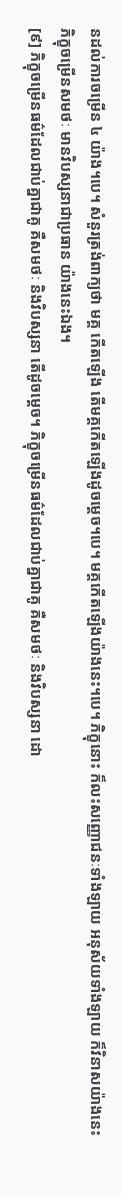នដល់ការចម្រើន ៤ យ៉ាង។បេ។ សំនួរត្រង់ពាក្យថា មគ្គ កើតឡើង តើមគ្គកើតឡើងដូចម្តេច។បេ។ មគ្គកើតឡើងយ៉ាងនេះ។បេ។ ភិក្ខុនោះ ក៏លះសញ្ញោជនៈទាំងឡាយ អនុស័យទាំងឡាយ ក៏វិនាសយ៉ាងនេះ ភិក្ខុចម្រើនសមថៈ មានវិបស្សនាជាប្រធាន យ៉ាងនេះឯង។
[៩] ភិក្ខុចម្រើនធម៌ដែលជាប់គ្នាជាគូ គឺសមថៈ និងវិបស្សនា តើដូចមេ្តច។ ភិក្ខុចម្រើនធម៌ដែលជាប់គ្នាជាគូ គឺសមថៈ និងវិបស្សនា ដោ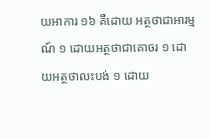យអាការ ១៦ គឺដោយ អត្ថថាជាអារម្មណ៍ ១ ដោយអត្ថថាជាគោចរ ១ ដោយអត្ថថាលះបង់ ១ ដោយ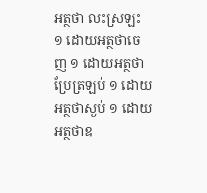អត្ថថា លះស្រឡះ ១ ដោយអត្ថថាចេញ ១ ដោយអត្ថថាប្រែត្រឡប់ ១ ដោយអត្ថថាស្ងប់ ១ ដោយអត្ថថាឧ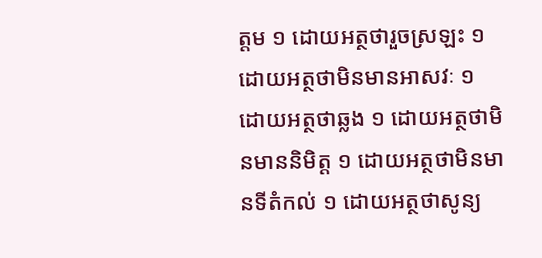ត្តម ១ ដោយអត្ថថារួចស្រឡះ ១ ដោយអត្ថថាមិនមានអាសវៈ ១ ដោយអត្ថថាឆ្លង ១ ដោយអត្ថថាមិនមាននិមិត្ត ១ ដោយអត្ថថាមិនមានទីតំកល់ ១ ដោយអត្ថថាសូន្យ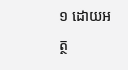១ ដោយអត្ថ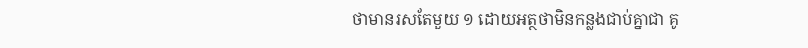ថាមានរសតែមួយ ១ ដោយអត្ថថាមិនកន្លងជាប់គ្នាជា គូ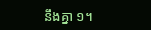នឹងគ្នា ១។